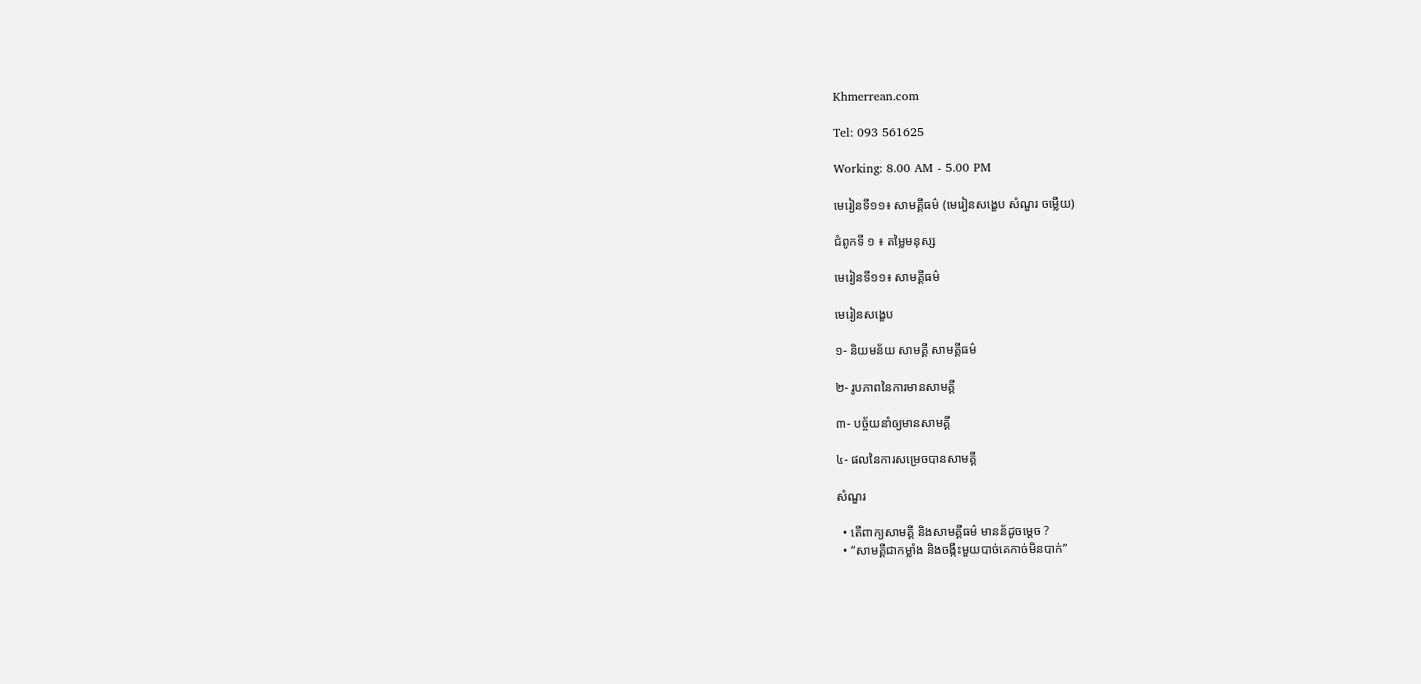Khmerrean.com

Tel: 093 561625

Working: 8.00 AM - 5.00 PM

មេរៀនទី១១៖ សាមគ្គីធម៌ (មេរៀនសង្ខេប សំណួរ ចម្លើយ)

ជំពូកទី ១ ៖ តម្លៃមនុស្ស

មេរៀនទី១១៖ សាមគ្គីធម៌

មេរៀនសង្ខេប

១- និយមន័យ សាមគ្គី សាមគ្គីធម៌

២- រូបភាពនៃការមានសាមគ្គី

៣- បច្ច័យនាំឲ្យមានសាមគ្គី

៤- ផលនៃការសម្រេចបានសាមគ្គី

សំណួរ

  • តើពាក្យសាមគ្គី និងសាមគ្គីធម៌ មានន័ដូចម្ដេច ?
  • “សាមគ្គីជាកម្លាំង និងចង្កឹះមួយបាច់គេកាច់មិនបាក់”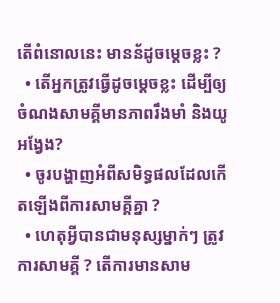តើពំនោលនេះ មានន័ដូចម្ដេចខ្លះ ?
  • តើអ្នកត្រូវធ្វើដូចម្តេចខ្លះ ដើម្បីឲ្យចំណងសាមគ្គីមានភាពរឹងមាំ និងយូអង្វែង?
  • ចូរបង្ហាញអំពីសមិទ្ធផលដែលកើតឡើងពីការសាមគ្គីគ្នា ?
  • ហេតុអ្វីបានជាមនុស្សម្នាក់ៗ ត្រូវការសាមគ្គី ? តើការមានសាម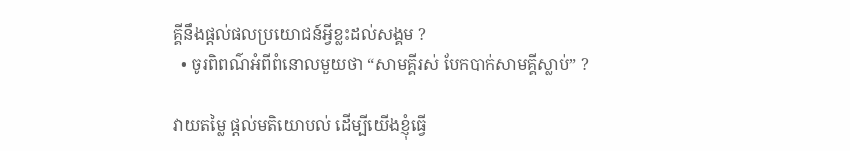គ្គីនឹងផ្ដល់ផលប្រយោជន៍អ្វីខ្លះដល់សង្គម ?
  • ចូរពិពណ៌អំពីពំនោលមួយថា “សាមគ្គីរស់ បែកបាក់សាមគ្គីស្លាប់” ?

វាយតម្លៃ ផ្តល់មតិយោបល់ ដើម្បីយើងខ្ញុំធ្វើ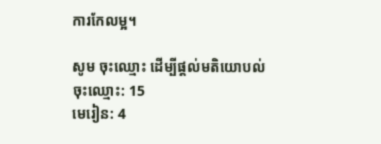ការកែលម្អ។

សូម ចុះឈ្មោះ ដើម្បីផ្តល់មតិយោបល់
ចុះឈ្មោះ: 15
មេរៀន: 4